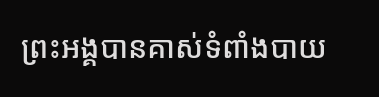ព្រះអង្គបានគាស់ទំពាំងបាយ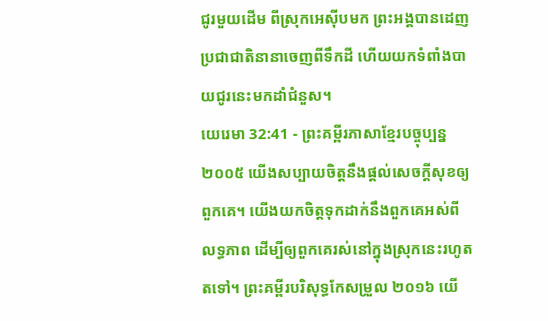ជូរមួយដើម ពីស្រុកអេស៊ីបមក ព្រះអង្គបានដេញប្រជាជាតិនានាចេញពីទឹកដី ហើយយកទំពាំងបាយជូរនេះមកដាំជំនួស។
យេរេមា 32:41 - ព្រះគម្ពីរភាសាខ្មែរបច្ចុប្បន្ន ២០០៥ យើងសប្បាយចិត្តនឹងផ្ដល់សេចក្ដីសុខឲ្យពួកគេ។ យើងយកចិត្តទុកដាក់នឹងពួកគេអស់ពីលទ្ធភាព ដើម្បីឲ្យពួកគេរស់នៅក្នុងស្រុកនេះរហូតតទៅ។ ព្រះគម្ពីរបរិសុទ្ធកែសម្រួល ២០១៦ យើ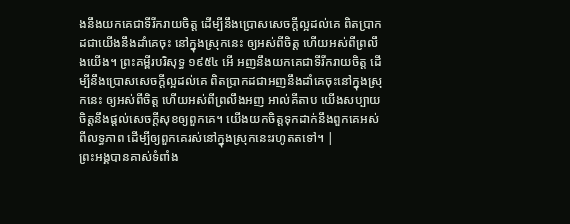ងនឹងយកគេជាទីរីករាយចិត្ត ដើម្បីនឹងប្រោសសេចក្ដីល្អដល់គេ ពិតប្រាកដជាយើងនឹងដាំគេចុះ នៅក្នុងស្រុកនេះ ឲ្យអស់ពីចិត្ត ហើយអស់ពីព្រលឹងយើង។ ព្រះគម្ពីរបរិសុទ្ធ ១៩៥៤ អើ អញនឹងយកគេជាទីរីករាយចិត្ត ដើម្បីនឹងប្រោសសេចក្ដីល្អដល់គេ ពិតប្រាកដជាអញនឹងដាំគេចុះនៅក្នុងស្រុកនេះ ឲ្យអស់ពីចិត្ត ហើយអស់ពីព្រលឹងអញ អាល់គីតាប យើងសប្បាយចិត្តនឹងផ្ដល់សេចក្ដីសុខឲ្យពួកគេ។ យើងយកចិត្តទុកដាក់នឹងពួកគេអស់ពីលទ្ធភាព ដើម្បីឲ្យពួកគេរស់នៅក្នុងស្រុកនេះរហូតតទៅ។ |
ព្រះអង្គបានគាស់ទំពាំង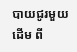បាយជូរមួយដើម ពី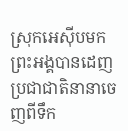ស្រុកអេស៊ីបមក ព្រះអង្គបានដេញប្រជាជាតិនានាចេញពីទឹក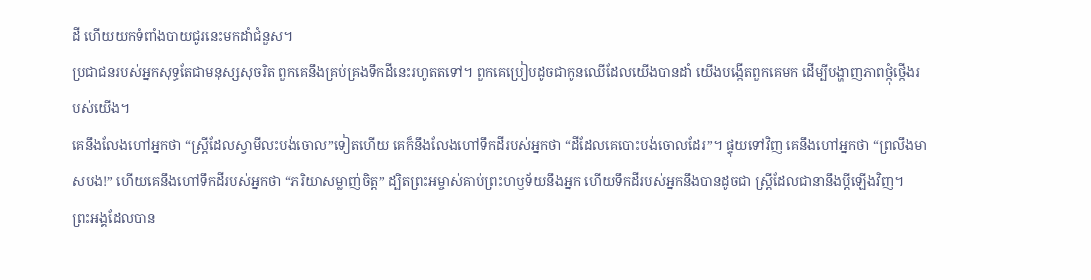ដី ហើយយកទំពាំងបាយជូរនេះមកដាំជំនួស។
ប្រជាជនរបស់អ្នកសុទ្ធតែជាមនុស្សសុចរិត ពួកគេនឹងគ្រប់គ្រងទឹកដីនេះរហូតតទៅ។ ពួកគេប្រៀបដូចជាកូនឈើដែលយើងបានដាំ យើងបង្កើតពួកគេមក ដើម្បីបង្ហាញភាពថ្កុំថ្កើងរបស់យើង។
គេនឹងលែងហៅអ្នកថា “ស្ត្រីដែលស្វាមីលះបង់ចោល”ទៀតហើយ គេក៏នឹងលែងហៅទឹកដីរបស់អ្នកថា “ដីដែលគេបោះបង់ចោលដែរ”។ ផ្ទុយទៅវិញ គេនឹងហៅអ្នកថា “ព្រលឹងមាសបង!” ហើយគេនឹងហៅទឹកដីរបស់អ្នកថា “ភរិយាសម្លាញ់ចិត្ត” ដ្បិតព្រះអម្ចាស់គាប់ព្រះហឫទ័យនឹងអ្នក ហើយទឹកដីរបស់អ្នកនឹងបានដូចជា ស្ត្រីដែលជានានឹងប្ដីឡើងវិញ។
ព្រះអង្គដែលបាន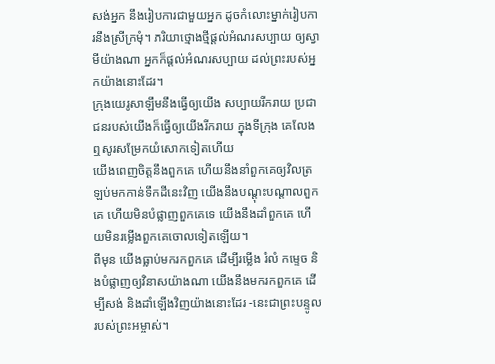សង់អ្នក នឹងរៀបការជាមួយអ្នក ដូចកំលោះម្នាក់រៀបការនឹងស្រីក្រមុំ។ ភរិយាថ្មោងថ្មីផ្ដល់អំណរសប្បាយ ឲ្យស្វាមីយ៉ាងណា អ្នកក៏ផ្ដល់អំណរសប្បាយ ដល់ព្រះរបស់អ្នកយ៉ាងនោះដែរ។
ក្រុងយេរូសាឡឹមនឹងធ្វើឲ្យយើង សប្បាយរីករាយ ប្រជាជនរបស់យើងក៏ធ្វើឲ្យយើងរីករាយ ក្នុងទីក្រុង គេលែងឮសូរសម្រែកយំសោកទៀតហើយ
យើងពេញចិត្តនឹងពួកគេ ហើយនឹងនាំពួកគេឲ្យវិលត្រឡប់មកកាន់ទឹកដីនេះវិញ យើងនឹងបណ្ដុះបណ្ដាលពួកគេ ហើយមិនបំផ្លាញពួកគេទេ យើងនឹងដាំពួកគេ ហើយមិនរម្លើងពួកគេចោលទៀតឡើយ។
ពីមុន យើងធ្លាប់មករកពួកគេ ដើម្បីរម្លើង រំលំ កម្ទេច និងបំផ្លាញឲ្យវិនាសយ៉ាងណា យើងនឹងមករកពួកគេ ដើម្បីសង់ និងដាំឡើងវិញយ៉ាងនោះដែរ -នេះជាព្រះបន្ទូលរបស់ព្រះអម្ចាស់។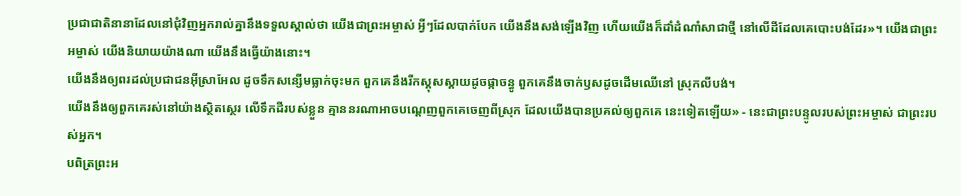ប្រជាជាតិនានាដែលនៅជុំវិញអ្នករាល់គ្នានឹងទទួលស្គាល់ថា យើងជាព្រះអម្ចាស់ អ្វីៗដែលបាក់បែក យើងនឹងសង់ឡើងវិញ ហើយយើងក៏ដាំដំណាំសាជាថ្មី នៅលើដីដែលគេបោះបង់ដែរ»។ យើងជាព្រះអម្ចាស់ យើងនិយាយយ៉ាងណា យើងនឹងធ្វើយ៉ាងនោះ។
យើងនឹងឲ្យពរដល់ប្រជាជនអ៊ីស្រាអែល ដូចទឹកសន្សើមធ្លាក់ចុះមក ពួកគេនឹងរីកស្គុសស្គាយដូចផ្កាចន្ធូ ពួកគេនឹងចាក់ឫសដូចដើមឈើនៅ ស្រុកលីបង់។
យើងនឹងឲ្យពួកគេរស់នៅយ៉ាងស្ថិតស្ថេរ លើទឹកដីរបស់ខ្លួន គ្មាននរណាអាចបណ្ដេញពួកគេចេញពីស្រុក ដែលយើងបានប្រគល់ឲ្យពួកគេ នេះទៀតឡើយ» - នេះជាព្រះបន្ទូលរបស់ព្រះអម្ចាស់ ជាព្រះរបស់អ្នក។
បពិត្រព្រះអ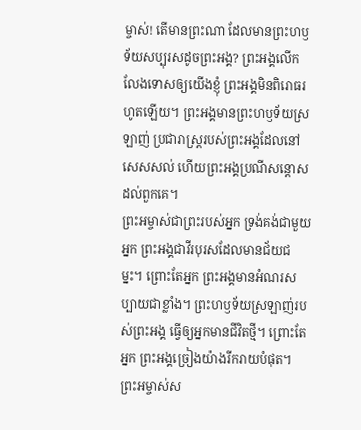ម្ចាស់! តើមានព្រះណា ដែលមានព្រះហឫទ័យសប្បុរសដូចព្រះអង្គ? ព្រះអង្គលើកលែងទោសឲ្យយើងខ្ញុំ ព្រះអង្គមិនពិរោធរហូតឡើយ។ ព្រះអង្គមានព្រះហឫទ័យស្រឡាញ់ ប្រជារាស្ត្ររបស់ព្រះអង្គដែលនៅសេសសល់ ហើយព្រះអង្គប្រណីសន្ដោសដល់ពួកគេ។
ព្រះអម្ចាស់ជាព្រះរបស់អ្នក ទ្រង់គង់ជាមួយអ្នក ព្រះអង្គជាវីរបុរសដែលមានជ័យជម្នះ។ ព្រោះតែអ្នក ព្រះអង្គមានអំណរសប្បាយជាខ្លាំង។ ព្រះហឫទ័យស្រឡាញ់របស់ព្រះអង្គ ធ្វើឲ្យអ្នកមានជីវិតថ្មី។ ព្រោះតែអ្នក ព្រះអង្គច្រៀងយ៉ាងរីករាយបំផុត។
ព្រះអម្ចាស់ស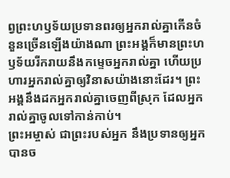ព្វព្រះហឫទ័យប្រទានពរឲ្យអ្នករាល់គ្នាកើនចំនួនច្រើនឡើងយ៉ាងណា ព្រះអង្គក៏មានព្រះហឫទ័យរីករាយនឹងកម្ទេចអ្នករាល់គ្នា ហើយប្រហារអ្នករាល់គ្នាឲ្យវិនាសយ៉ាងនោះដែរ។ ព្រះអង្គនឹងដកអ្នករាល់គ្នាចេញពីស្រុក ដែលអ្នករាល់គ្នាចូលទៅកាន់កាប់។
ព្រះអម្ចាស់ ជាព្រះរបស់អ្នក នឹងប្រទានឲ្យអ្នកបានច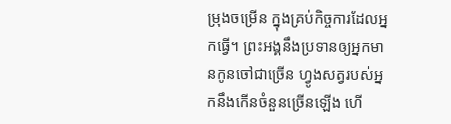ម្រុងចម្រើន ក្នុងគ្រប់កិច្ចការដែលអ្នកធ្វើ។ ព្រះអង្គនឹងប្រទានឲ្យអ្នកមានកូនចៅជាច្រើន ហ្វូងសត្វរបស់អ្នកនឹងកើនចំនួនច្រើនឡើង ហើ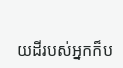យដីរបស់អ្នកក៏ប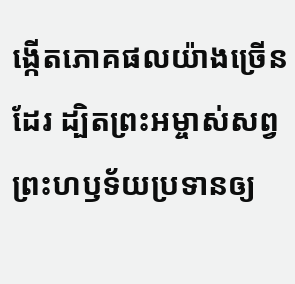ង្កើតភោគផលយ៉ាងច្រើនដែរ ដ្បិតព្រះអម្ចាស់សព្វព្រះហឫទ័យប្រទានឲ្យ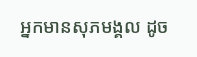អ្នកមានសុភមង្គល ដូច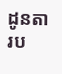ដូនតារប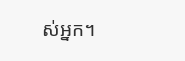ស់អ្នក។